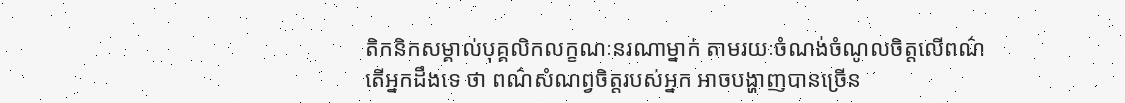តិកនិកសម្គាល់បុគ្គលិកលក្ខណៈនរណាម្នាក់ តាមរយៈចំណង់ចំណូលចិត្តលើពណ៌
តើអ្នកដឹងទេ ថា ពណ៌សំណព្វចិត្តរបស់អ្នក អាចបង្ហាញបានច្រើន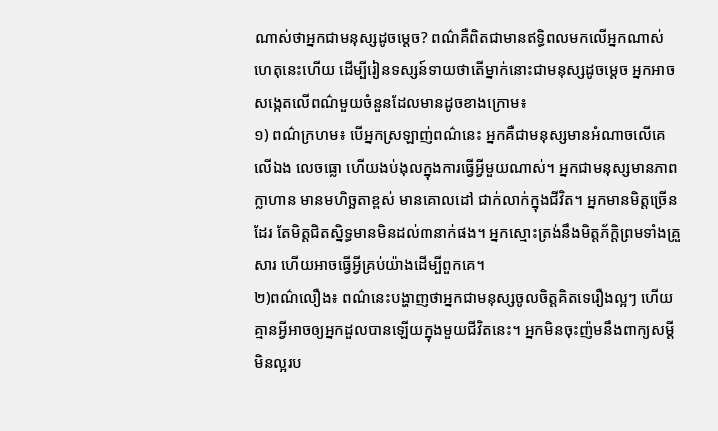ណាស់ថាអ្នកជាមនុស្សដូចម្ដេច? ពណ៌គឺពិតជាមានឥទ្ធិពលមកលើអ្នកណាស់ ហេតុនេះហើយ ដើម្បីរៀនទស្សន៍ទាយថាតើម្នាក់នោះជាមនុស្សដូចម្ដេច អ្នកអាចសង្កេតលើពណ៌មួយចំនួនដែលមានដូចខាងក្រោម៖
១) ពណ៌ក្រហម៖ បើអ្នកស្រឡាញ់ពណ៌នេះ អ្នកគឺជាមនុស្សមានអំណាចលើគេលើឯង លេចធ្លោ ហើយងប់ងុលក្នុងការធ្វើអ្វីមួយណាស់។ អ្នកជាមនុស្សមានភាពក្លាហាន មានមហិច្ឆតាខ្ពស់ មានគោលដៅ ជាក់លាក់ក្នុងជីវិត។ អ្នកមានមិត្តច្រើនដែរ តែមិត្តជិតស្និទ្ធមានមិនដល់៣នាក់ផង។ អ្នកស្មោះត្រង់នឹងមិត្តភ័ក្ដិព្រមទាំងគ្រួសារ ហើយអាចធ្វើអ្វីគ្រប់យ៉ាងដើម្បីពួកគេ។
២)ពណ៌លឿង៖ ពណ៌នេះបង្ហាញថាអ្នកជាមនុស្សចូលចិត្តគិតទេរឿងល្អៗ ហើយគ្មានអ្វីអាចឲ្យអ្នកដួលបានឡើយក្នុងមួយជីវិតនេះ។ អ្នកមិនចុះញ៉មនឹងពាក្យសម្ដីមិនល្អរប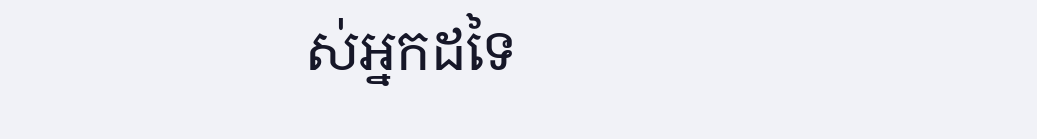ស់អ្នកដទៃ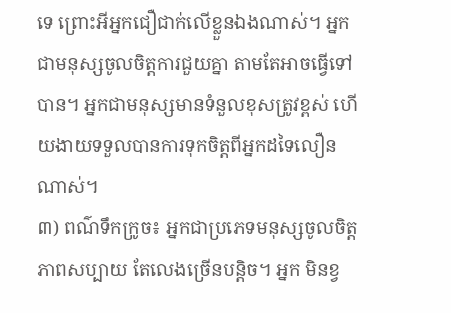ទេ ព្រោះអីអ្នកជឿជាក់លើខ្លួនឯងណាស់។ អ្នកជាមនុស្សចូលចិត្តការជួយគ្នា តាមតែអាចធ្វើទៅបាន។ អ្នកជាមនុស្សមានទំនួលខុសត្រូវខ្ពស់ ហើយងាយទទួលបានការទុកចិត្តពីអ្នកដទៃលឿនណាស់។
៣) ពណ៌ទឹកក្រូច៖ អ្នកជាប្រភេទមនុស្សចូលចិត្តភាពសប្បាយ តែលេងច្រើនបន្តិច។ អ្នក មិនខ្វ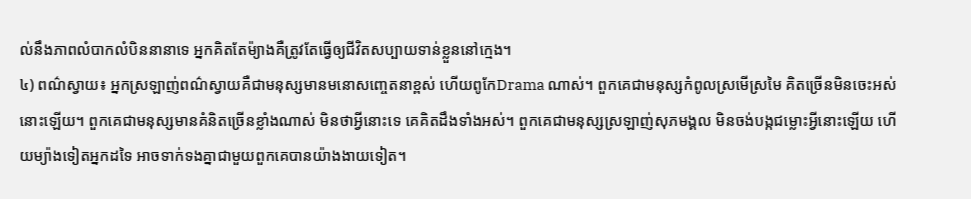ល់នឹងភាពលំបាកលំបិននានាទេ អ្នកគិតតែម៉្យាងគឺត្រូវតែធ្វើឲ្យជីវិតសប្បាយទាន់ខ្លួននៅក្មេង។
៤) ពណ៌ស្វាយ៖ អ្នកស្រឡាញ់ពណ៌ស្វាយគឺជាមនុស្សមានមនោសញ្ចេតនាខ្ពស់ ហើយពូកែDrama ណាស់។ ពួកគេជាមនុស្សកំពូលស្រមើស្រមៃ គិតច្រើនមិនចេះអស់នោះឡើយ។ ពួកគេជាមនុស្សមានគំនិតច្រើនខ្លាំងណាស់ មិនថាអ្វីនោះទេ គេគិតដឹងទាំងអស់។ ពួកគេជាមនុស្សស្រឡាញ់សុភមង្គល មិនចង់បង្កជម្លោះអ្វីនោះឡើយ ហើយម្យ៉ាងទៀតអ្នកដទៃ អាចទាក់ទងគ្នាជាមួយពួកគេបានយ៉ាងងាយទៀត។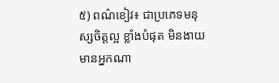៥) ពណ៌ខៀវ៖ ជាប្រភេទមនុស្សចិត្តល្អ ខ្លាំងបំផុត មិនងាយមានអ្នកណា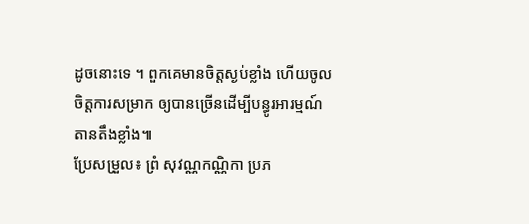ដូចនោះទេ ។ ពួកគេមានចិត្តស្ងប់ខ្លាំង ហើយចូលចិត្តការសម្រាក ឲ្យបានច្រើនដើម្បីបន្ធូរអារម្មណ៍តានតឹងខ្លាំង៕
ប្រែសម្រួល៖ ព្រំ សុវណ្ណកណ្ណិកា ប្រភ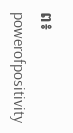ព៖ powerofpositivity